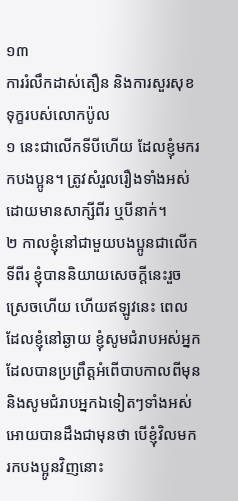១៣
ការរំលឹកដាស់តឿន និងការសួរសុខទុក្ខរបស់លោកប៉ូល
១ នេះជាលើកទីបីហើយ ដែលខ្ញុំមករកបងប្អូន។ ត្រូវសំរួលរឿងទាំងអស់ ដោយមានសាក្សីពីរ ឬបីនាក់។
២ កាលខ្ញុំនៅជាមួយបងប្អូនជាលើកទីពីរ ខ្ញុំបាននិយាយសេចក្ដីនេះរួចស្រេចហើយ ហើយឥឡូវនេះ ពេលដែលខ្ញុំនៅឆ្ងាយ ខ្ញុំសូមជំរាបអស់អ្នកដែលបានប្រព្រឹត្តអំពើបាបកាលពីមុន និងសូមជំរាបអ្នកឯទៀតៗទាំងអស់ អោយបានដឹងជាមុនថា បើខ្ញុំវិលមករកបងប្អូនវិញនោះ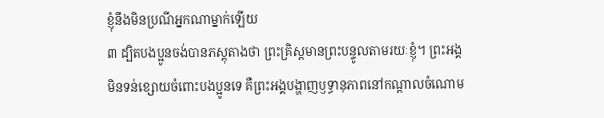ខ្ញុំនឹងមិនប្រណីអ្នកណាម្នាក់ឡើយ
៣ ដ្បិតបងប្អូនចង់បានភស្ដុតាងថា ព្រះគ្រិស្ដមានព្រះបន្ទូលតាមរយៈខ្ញុំ។ ព្រះអង្គមិនទន់ខ្សោយចំពោះបងប្អូនទេ គឺព្រះអង្គបង្ហាញឫទ្ធានុភាពនៅកណ្ដាលចំណោម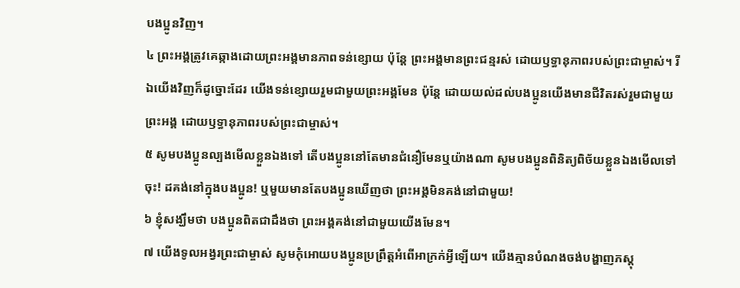បងប្អូនវិញ។
៤ ព្រះអង្គត្រូវគេឆ្កាងដោយព្រះអង្គមានភាពទន់ខ្សោយ ប៉ុន្តែ ព្រះអង្គមានព្រះជន្មរស់ ដោយឫទ្ធានុភាពរបស់ព្រះជាម្ចាស់។ រីឯយើងវិញក៏ដូច្នោះដែរ យើងទន់ខ្សោយរួមជាមួយព្រះអង្គមែន ប៉ុន្តែ ដោយយល់ដល់បងប្អូនយើងមានជីវិតរស់រួមជាមួយព្រះអង្គ ដោយឫទ្ធានុភាពរបស់ព្រះជាម្ចាស់។
៥ សូមបងប្អូនល្បងមើលខ្លួនឯងទៅ តើបងប្អូននៅតែមានជំនឿមែនឬយ៉ាងណា សូមបងប្អូនពិនិត្យពិច័យខ្លួនឯងមើលទៅចុះ! ដគង់នៅក្នុងបងប្អូន! ឬមួយមានតែបងប្អូនឃើញថា ព្រះអង្គមិនគង់នៅជាមួយ!
៦ ខ្ញុំសង្ឃឹមថា បងប្អូនពិតជាដឹងថា ព្រះអង្គគង់នៅជាមួយយើងមែន។
៧ យើងទូលអង្វរព្រះជាម្ចាស់ សូមកុំអោយបងប្អូនប្រព្រឹត្តអំពើអាក្រក់អ្វីឡើយ។ យើងគ្មានបំណងចង់បង្ហាញភស្ដុ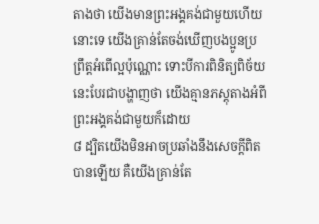តាងថា យើងមានព្រះអង្គគង់ជាមួយហើយនោះទេ យើងគ្រាន់តែចង់ឃើញបងប្អូនប្រព្រឹត្តអំពើល្អប៉ុណ្ណោះ ទោះបីការពិនិត្យពិច័យនេះបែរជាបង្ហាញថា យើងគ្មានភស្ដុតាងអំពីព្រះអង្គគង់ជាមួយក៏ដោយ
៨ ដ្បិតយើងមិនអាចប្រឆាំងនឹងសេចក្ដីពិតបានឡើយ គឺយើងគ្រាន់តែ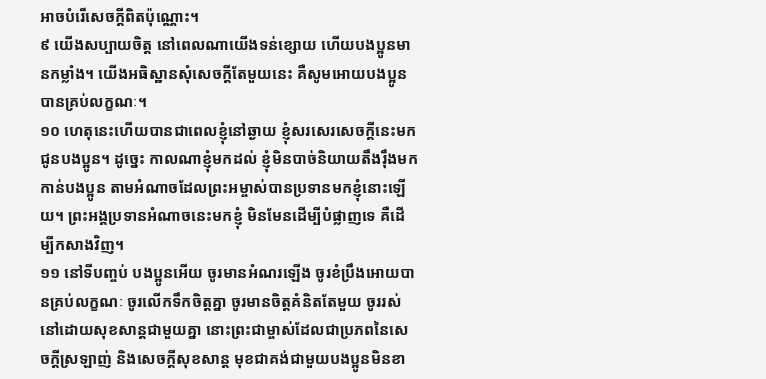អាចបំរើសេចក្ដីពិតប៉ុណ្ណោះ។
៩ យើងសប្បាយចិត្ត នៅពេលណាយើងទន់ខ្សោយ ហើយបងប្អូនមានកម្លាំង។ យើងអធិស្ឋានសុំសេចក្ដីតែមួយនេះ គឺសូមអោយបងប្អូនបានគ្រប់លក្ខណៈ។
១០ ហេតុនេះហើយបានជាពេលខ្ញុំនៅឆ្ងាយ ខ្ញុំសរសេរសេចក្ដីនេះមកជូនបងប្អូន។ ដូច្នេះ កាលណាខ្ញុំមកដល់ ខ្ញុំមិនបាច់និយាយតឹងរ៉ឹងមកកាន់បងប្អូន តាមអំណាចដែលព្រះអម្ចាស់បានប្រទានមកខ្ញុំនោះឡើយ។ ព្រះអង្គប្រទានអំណាចនេះមកខ្ញុំ មិនមែនដើម្បីបំផ្លាញទេ គឺដើម្បីកសាងវិញ។
១១ នៅទីបញ្ចប់ បងប្អូនអើយ ចូរមានអំណរឡើង ចូរខំប្រឹងអោយបានគ្រប់លក្ខណៈ ចូរលើកទឹកចិត្តគ្នា ចូរមានចិត្តគំនិតតែមួយ ចូររស់នៅដោយសុខសាន្តជាមួយគ្នា នោះព្រះជាម្ចាស់ដែលជាប្រភពនៃសេចក្ដីស្រឡាញ់ និងសេចក្ដីសុខសាន្ត មុខជាគង់ជាមួយបងប្អូនមិនខា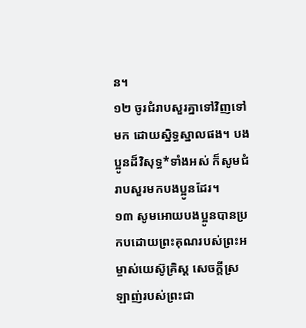ន។
១២ ចូរជំរាបសួរគ្នាទៅវិញទៅមក ដោយស្និទ្ធស្នាលផង។ បងប្អូនដ៏វិសុទ្ធ*ទាំងអស់ ក៏សូមជំរាបសួរមកបងប្អូនដែរ។
១៣ សូមអោយបងប្អូនបានប្រកបដោយព្រះគុណរបស់ព្រះអម្ចាស់យេស៊ូគ្រិស្ដ សេចក្ដីស្រឡាញ់របស់ព្រះជា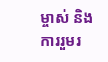ម្ចាស់ និងការរួមរ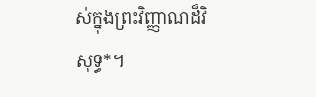ស់ក្នុងព្រះវិញ្ញាណដ៏វិសុទ្ធ*។